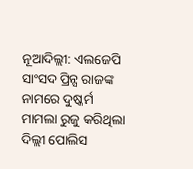ନୂଆଦିଲ୍ଲୀ: ଏଲଜେପି ସାଂସଦ ପ୍ରିନ୍ସ ରାଜଙ୍କ ନାମରେ ଦୁଷ୍କର୍ମ ମାମଲା ରୁଜୁ କରିଥିଲା ଦିଲ୍ଲୀ ପୋଲିସ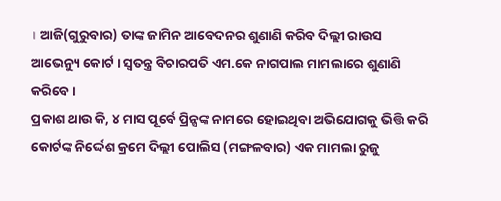। ଆଜି(ଗୁରୁବାର) ତାଙ୍କ ଜାମିନ ଆବେଦନର ଶୁଣାଣି କରିବ ଦିଲ୍ଲୀ ରାଉସ ଆଭେନ୍ୟୁ କୋର୍ଟ । ସ୍ବତନ୍ତ୍ର ବିଚାରପତି ଏମ.କେ ନାଗପାଲ ମାମଲାରେ ଶୁଣାଣି କରିବେ ।
ପ୍ରକାଶ ଥାଉ କି, ୪ ମାସ ପୂର୍ବେ ପ୍ରିନ୍ସଙ୍କ ନାମରେ ହୋଇଥିବା ଅଭିଯୋଗକୁ ଭିତ୍ତି କରି କୋର୍ଟଙ୍କ ନିର୍ଦ୍ଦେଶ କ୍ରମେ ଦିଲ୍ଲୀ ପୋଲିସ (ମଙ୍ଗଳବାର) ଏକ ମାମଲା ରୁଜୁ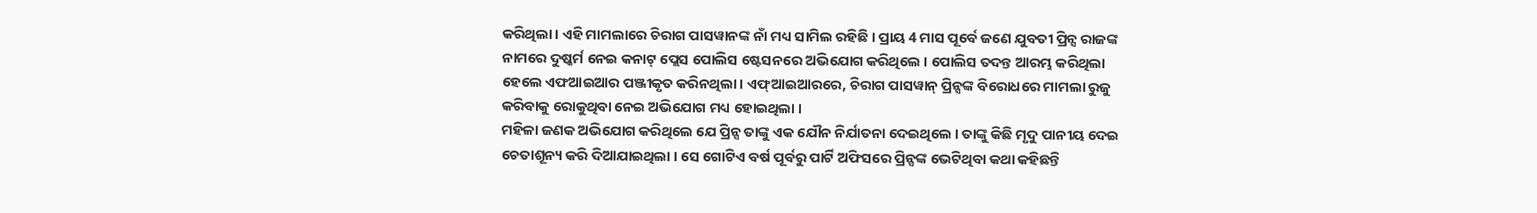କରିଥିଲା । ଏହି ମାମଲାରେ ଚିରାଗ ପାସୱାନଙ୍କ ନାଁ ମଧ୍ୟ ସାମିଲ ରହିଛି । ପ୍ରାୟ 4 ମାସ ପୂର୍ବେ ଜଣେ ଯୁବତୀ ପ୍ରିନ୍ସ ରାଜଙ୍କ ନାମରେ ଦୁଷ୍କର୍ମ ନେଇ କନାଟ୍ ପ୍ଲେସ ପୋଲିସ ଷ୍ଟେସନରେ ଅଭିଯୋଗ କରିଥିଲେ । ପୋଲିସ ତଦନ୍ତ ଆରମ୍ଭ କରିଥିଲା ହେଲେ ଏଫଆଇଆର ପଞ୍ଜୀକୃତ କରିନଥିଲା । ଏଫ୍ଆଇଆରରେ, ଚିରାଗ ପାସୱାନ୍ ପ୍ରିନ୍ସଙ୍କ ବିରୋଧରେ ମାମଲା ରୁଜୁ କରିବାକୁ ରୋକୁଥିବା ନେଇ ଅଭିଯୋଗ ମଧ୍ୟ ହୋଇଥିଲା ।
ମହିଳା ଜଣକ ଅଭିଯୋଗ କରିଥିଲେ ଯେ ପ୍ରିନ୍ସ ତାଙ୍କୁ ଏକ ଯୌନ ନିର୍ଯାତନା ଦେଇଥିଲେ । ତାଙ୍କୁ କିଛି ମୃଦୁ ପାନୀୟ ଦେଇ ଚେତାଶୂନ୍ୟ କରି ଦିଆଯାଇଥିଲା । ସେ ଗୋଟିଏ ବର୍ଷ ପୂର୍ବରୁ ପାର୍ଟି ଅଫିସରେ ପ୍ରିନ୍ସଙ୍କ ଭେଟିଥିବା କଥା କହିଛନ୍ତି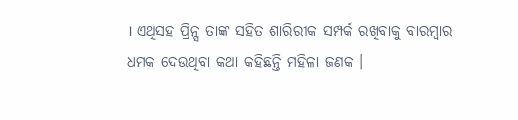। ଏଥିସହ ପ୍ରିନ୍ସ ତାଙ୍କ ସହିତ ଶାରିରୀକ ସମ୍ପର୍କ ରଖିବାକୁ ବାରମ୍ବାର ଧମକ ଦେଉଥିବା କଥା କହିଛନ୍ତି ମହିଳା ଜଣକ ।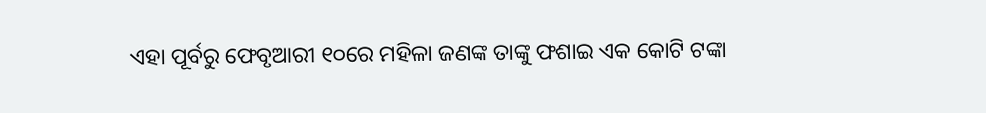ଏହା ପୂର୍ବରୁ ଫେବୃଆରୀ ୧୦ରେ ମହିଳା ଜଣଙ୍କ ତାଙ୍କୁ ଫଶାଇ ଏକ କୋଟି ଟଙ୍କା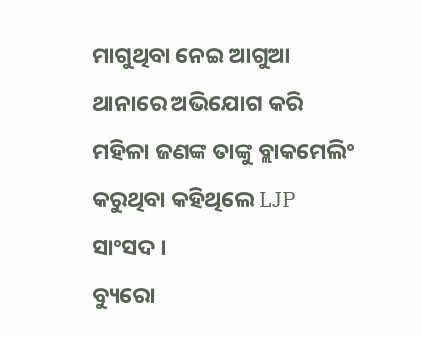ମାଗୁଥିବା ନେଇ ଆଗୁଆ ଥାନାରେ ଅଭିଯୋଗ କରି ମହିଳା ଜଣଙ୍କ ତାଙ୍କୁ ବ୍ଲାକମେଲିଂ କରୁଥିବା କହିଥିଲେ LJP ସାଂସଦ ।
ବ୍ୟୁରୋ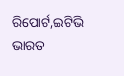ରିପୋର୍ଟ,ଇଟିଭି ଭାରତ